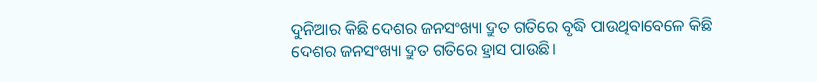ଦୁନିଆର କିଛି ଦେଶର ଜନସଂଖ୍ୟା ଦ୍ରୁତ ଗତିରେ ବୃଦ୍ଧି ପାଉଥିବାବେଳେ କିଛି ଦେଶର ଜନସଂଖ୍ୟା ଦ୍ରୁତ ଗତିରେ ହ୍ରାସ ପାଉଛି।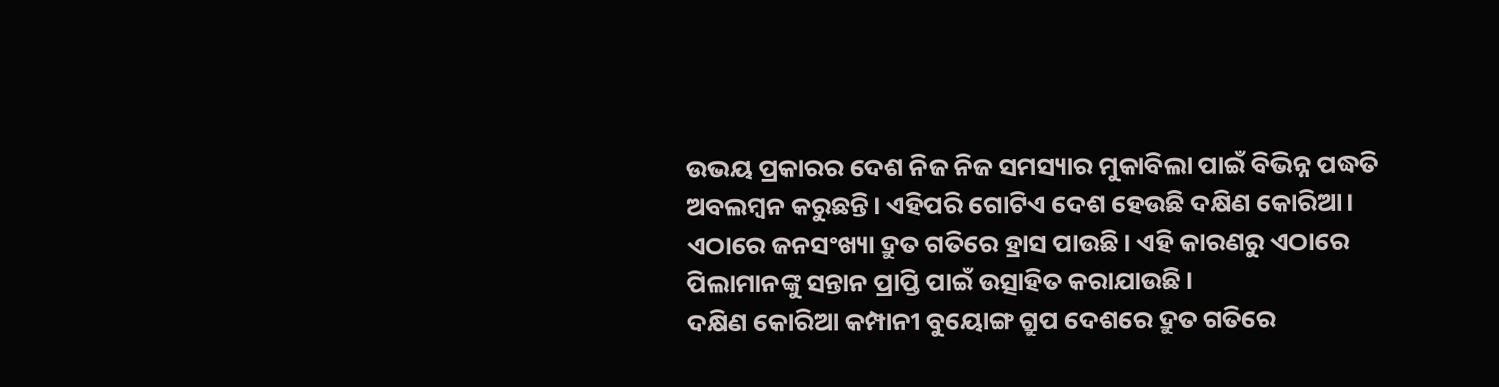ଉଭୟ ପ୍ରକାରର ଦେଶ ନିଜ ନିଜ ସମସ୍ୟାର ମୁକାବିଲା ପାଇଁ ବିଭିନ୍ନ ପଦ୍ଧତି ଅବଲମ୍ବନ କରୁଛନ୍ତି। ଏହିପରି ଗୋଟିଏ ଦେଶ ହେଉଛି ଦକ୍ଷିଣ କୋରିଆ। ଏଠାରେ ଜନସଂଖ୍ୟା ଦ୍ରୁତ ଗତିରେ ହ୍ରାସ ପାଉଛି। ଏହି କାରଣରୁ ଏଠାରେ ପିଲାମାନଙ୍କୁ ସନ୍ତାନ ପ୍ରାପ୍ତି ପାଇଁ ଉତ୍ସାହିତ କରାଯାଉଛି।
ଦକ୍ଷିଣ କୋରିଆ କମ୍ପାନୀ ବୁୟୋଙ୍ଗ ଗ୍ରୁପ ଦେଶରେ ଦ୍ରୁତ ଗତିରେ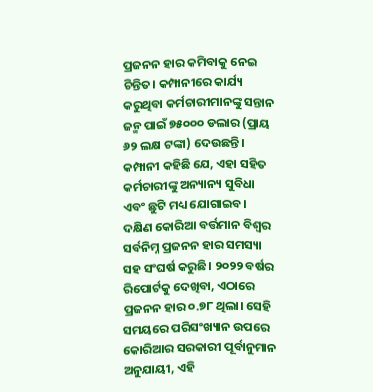ପ୍ରଜନନ ହାର କମିବାକୁ ନେଇ ଚିନ୍ତିତ। କମ୍ପାନୀରେ କାର୍ଯ୍ୟ କରୁଥିବା କର୍ମଚାରୀମାନଙ୍କୁ ସନ୍ତାନ ଜନ୍ମ ପାଇଁ ୭୫୦୦୦ ଡଲାର (ପ୍ରାୟ ୬୨ ଲକ୍ଷ ଟଙ୍କା) ଦେଉଛନ୍ତି। କମ୍ପାନୀ କହିଛି ଯେ, ଏହା ସହିତ କର୍ମଚାରୀଙ୍କୁ ଅନ୍ୟାନ୍ୟ ସୁବିଧା ଏବଂ ଛୁଟି ମଧ୍ୟ ଯୋଗାଇବ।
ଦକ୍ଷିଣ କୋରିଆ ବର୍ତ୍ତମାନ ବିଶ୍ୱର ସର୍ବନିମ୍ନ ପ୍ରଜନନ ହାର ସମସ୍ୟା ସହ ସଂଘର୍ଷ କରୁଛି। ୨୦୨୨ ବର୍ଷର ରିପୋର୍ଟକୁ ଦେଖିବା, ଏଠାରେ ପ୍ରଜନନ ହାର ୦.୭୮ ଥିଲା। ସେହି ସମୟରେ ପରିସଂଖ୍ୟାନ ଉପରେ କୋରିଆର ସରକାରୀ ପୂର୍ବାନୁମାନ ଅନୁଯାୟୀ, ଏହି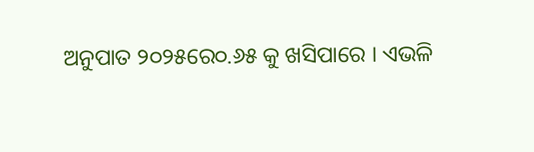ଅନୁପାତ ୨୦୨୫ରେ୦.୬୫ କୁ ଖସିପାରେ । ଏଭଳି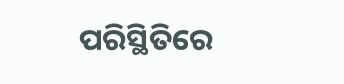ପରିସ୍ଥିତିରେ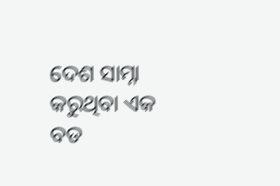ଦେଶ ସାମ୍ନା କରୁଥିବା ଏକ ବଡ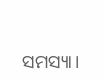ସମସ୍ୟା।